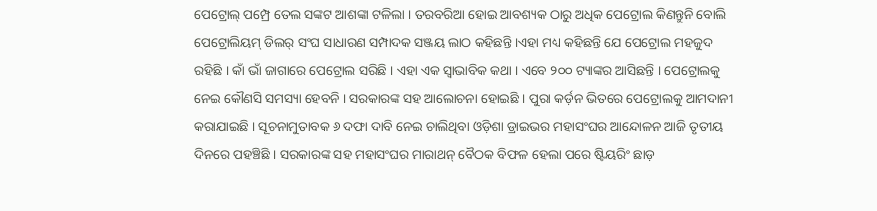ପେଟ୍ରୋଲ୍ ପମ୍ପ୍ରେ ତେଲ ସଙ୍କଟ ଆଶଙ୍କା ଟଳିଲା । ତରବରିଆ ହୋଇ ଆବଶ୍ୟକ ଠାରୁ ଅଧିକ ପେଟ୍ରୋଲ କିଣନ୍ତୁନି ବୋଲି ପେଟ୍ରୋଲିୟମ୍ ଡିଲର୍ ସଂଘ ସାଧାରଣ ସମ୍ପାଦକ ସଞ୍ଜୟ ଲାଠ କହିଛନ୍ତି ।ଏହା ମଧ୍ୟ କହିଛନ୍ତି ଯେ ପେଟ୍ରୋଲ ମହଜୁଦ ରହିଛି । କାଁ ଭାଁ ଜାଗାରେ ପେଟ୍ରୋଲ ସରିଛି । ଏହା ଏକ ସ୍ୱାଭାବିକ କଥା । ଏବେ ୨୦୦ ଟ୍ୟାଙ୍କର ଆସିଛନ୍ତି । ପେଟ୍ରୋଲକୁ ନେଇ କୌଣସି ସମସ୍ୟା ହେବନି । ସରକାରଙ୍କ ସହ ଆଲୋଚନା ହୋଇଛି । ପୁରା କର୍ଡ଼ନ ଭିତରେ ପେଟ୍ରୋଲକୁ ଆମଦାନୀ କରାଯାଇଛି । ସୂଚନାମୁତାବକ ୬ ଦଫା ଦାବି ନେଇ ଚାଲିଥିବା ଓଡ଼ିଶା ଡ୍ରାଇଭର ମହାସଂଘର ଆନ୍ଦୋଳନ ଆଜି ତୃତୀୟ ଦିନରେ ପହଞ୍ଚିଛି । ସରକାରଙ୍କ ସହ ମହାସଂଘର ମାରାଥନ୍ ବୈଠକ ବିଫଳ ହେଲା ପରେ ଷ୍ଟିୟରିଂ ଛାଡ଼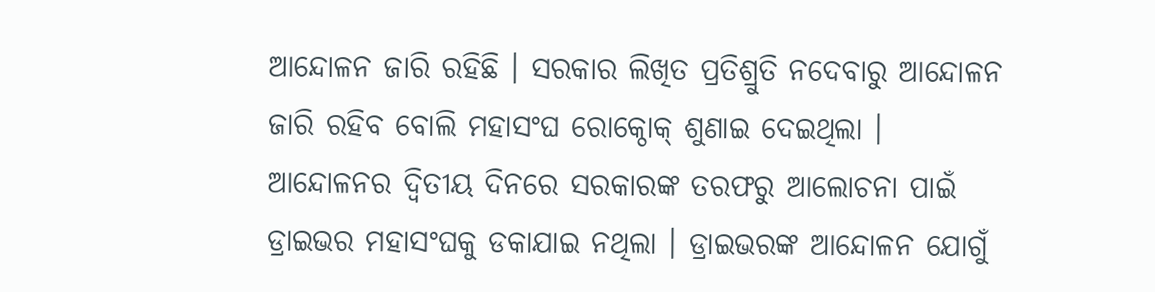ଆନ୍ଦୋଳନ ଜାରି ରହିଛି । ସରକାର ଲିଖିତ ପ୍ରତିଶ୍ରୁତି ନଦେବାରୁ ଆନ୍ଦୋଳନ ଜାରି ରହିବ ବୋଲି ମହାସଂଘ ରୋକ୍ଠୋକ୍ ଶୁଣାଇ ଦେଇଥିଲା । ଆନ୍ଦୋଳନର ଦ୍ୱିତୀୟ ଦିନରେ ସରକାରଙ୍କ ତରଫରୁ ଆଲୋଚନା ପାଇଁ ଡ୍ରାଇଭର ମହାସଂଘକୁ ଡକାଯାଇ ନଥିଲା । ଡ୍ରାଇଭରଙ୍କ ଆନ୍ଦୋଳନ ଯୋଗୁଁ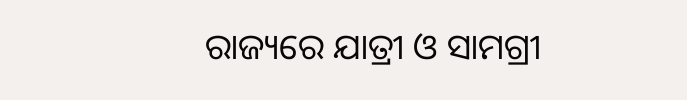ରାଜ୍ୟରେ ଯାତ୍ରୀ ଓ ସାମଗ୍ରୀ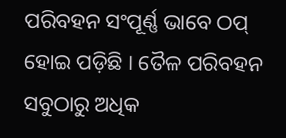ପରିବହନ ସଂପୂର୍ଣ୍ଣ ଭାବେ ଠପ୍ ହୋଇ ପଡ଼ିଛି । ତୈଳ ପରିବହନ ସବୁଠାରୁ ଅଧିକ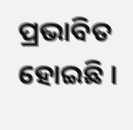ପ୍ରଭାବିତ ହୋଇଛି ।